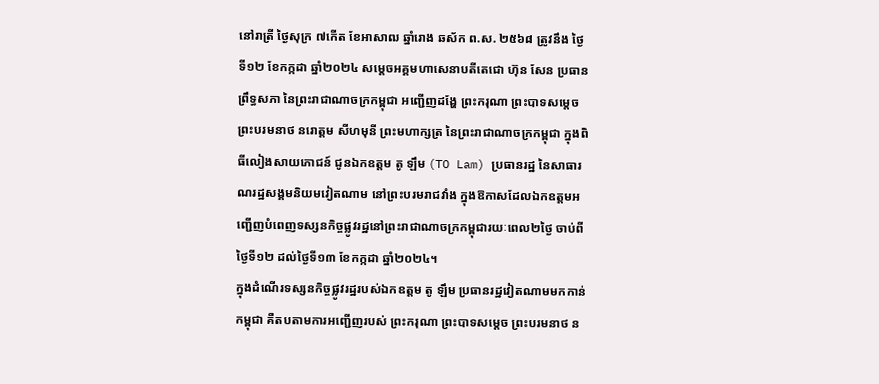នៅរាត្រី ថ្ងៃសុក្រ ៧កើត ខែអាសាឍ ឆ្នាំរោង ឆស័ក ព.ស. ២៥៦៨ ត្រូវនឹង ថ្ងៃទី១២ ខែកក្កដា ឆ្នាំ២០២៤ សម្ដេចអគ្គមហាសេនាបតីតេជោ ហ៊ុន សែន ប្រធានព្រឹទ្ធសភា នៃព្រះរាជាណាចក្រកម្ពុជា អញ្ជើញដង្ហែ ព្រះករុណា ព្រះបាទសម្ដេច ព្រះបរមនាថ នរោត្តម សីហមុនី ព្រះមហាក្សត្រ នៃព្រះរាជាណាចក្រកម្ពុជា ក្នុងពិធីលៀងសាយភោជន៍ ជូនឯកឧត្តម តូ ឡឹម (TO Lam) ប្រធានរដ្ឋ នៃសាធារណរដ្ឋសង្គមនិយមវៀតណាម នៅព្រះបរមរាជវាំង ក្នុងឱកាសដែលឯកឧត្តមអញ្ជើញបំពេញទស្សនកិច្ចផ្លូវរដ្ឋនៅព្រះរាជាណាចក្រកម្ពុជារយៈពេល២ថ្ងៃ ចាប់ពីថ្ងៃទី១២ ដល់ថ្ងៃទី១៣ ខែកក្កដា ឆ្នាំ២០២៤។
ក្នុងដំណើរទស្សនកិច្ចផ្លូវរដ្ឋរបស់ឯកឧត្តម តូ ឡឹម ប្រធានរដ្ឋវៀតណាមមកកាន់កម្ពុជា គឺតបតាមការអញ្ជើញរបស់ ព្រះករុណា ព្រះបាទសម្តេច ព្រះបរមនាថ ន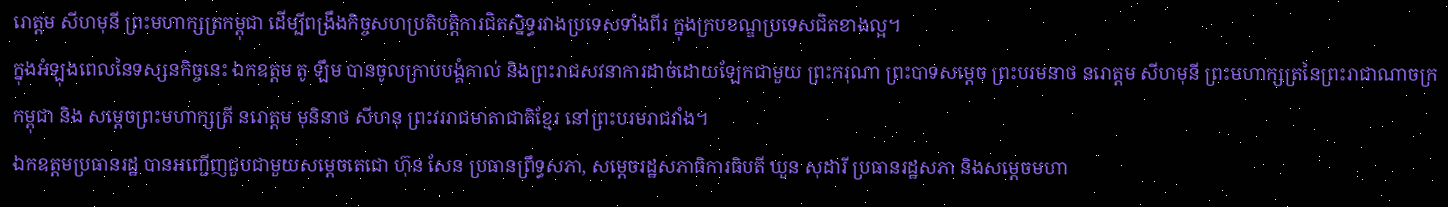រោត្តម សីហមុនី ព្រះមហាក្សត្រកម្ពុជា ដើម្បីពង្រឹងកិច្ចសហប្រតិបត្តិការជិតសិ្នទ្ធរវាងប្រទេសទាំងពីរ ក្នុងក្របខណ្ឌប្រទេសជិតខាងល្អ។
ក្នុងអំឡុងពេលនៃទស្សនកិច្ចនេះ ឯកឧត្តម តូ ឡឹម បានចូលក្រាបបង្គំគាល់ និងព្រះរាជសវនាការដាច់ដោយឡែកជាមួយ ព្រះករុណា ព្រះបាទសម្តេច ព្រះបរមនាថ នរោត្តម សីហមុនី ព្រះមហាក្សត្រនៃព្រះរាជាណាចក្រកម្ពុជា និង សម្តេចព្រះមហាក្សត្រី នរោត្តម មុនិនាថ សីហនុ ព្រះវររាជមាតាជាតិខ្មែរ នៅព្រះបរមរាជវាំង។
ឯកឧត្តមប្រធានរដ្ឋ បានអញ្ជើញជួបជាមួយសម្តេចតេជោ ហ៊ុន សែន ប្រធានព្រឹទ្ធសភា, សម្តេចរដ្ឋសភាធិការធិបតី ឃួន សុដារី ប្រធានរដ្ឋសភា និងសម្តេចមហា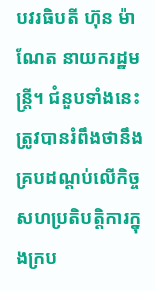បវរធិបតី ហ៊ុន ម៉ាណែត នាយករដ្ឋមន្ត្រី។ ជំនួបទាំងនេះ ត្រូវបានរំពឹងថានឹងគ្របដណ្តប់លើកិច្ចសហប្រតិបត្តិការក្នុងក្រប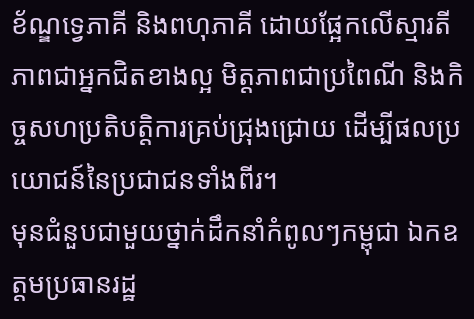ខ័ណ្ឌទ្វេភាគី និងពហុភាគី ដោយផ្អែកលើស្មារតីភាពជាអ្នកជិតខាងល្អ មិត្តភាពជាប្រពៃណី និងកិច្ចសហប្រតិបត្តិការគ្រប់ជ្រុងជ្រោយ ដើម្បីផលប្រយោជន៍នៃប្រជាជនទាំងពីរ។
មុនជំនួបជាមួយថ្នាក់ដឹកនាំកំពូលៗកម្ពុជា ឯកឧត្តមប្រធានរដ្ឋ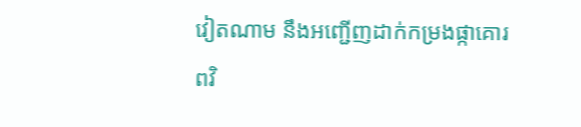វៀតណាម នឹងអញ្ជើញដាក់កម្រងផ្កាគោរពវិ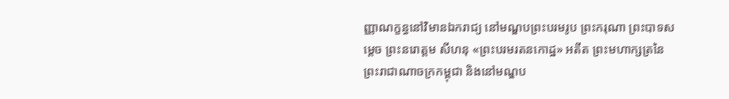ញ្ញាណក្ខន្ធនៅវិមានឯករាជ្យ នៅមណ្ឌបព្រះបរមរូប ព្រះករុណា ព្រះបាទសម្តេច ព្រះនរោត្តម សីហនុ «ព្រះបរមរតនកោដ្ឋ» អតីត ព្រះមហាក្សត្រនៃព្រះរាជាណាចក្រកម្ពុជា និងនៅមណ្ឌប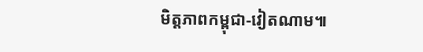មិត្តភាពកម្ពុជា-វៀតណាម៕